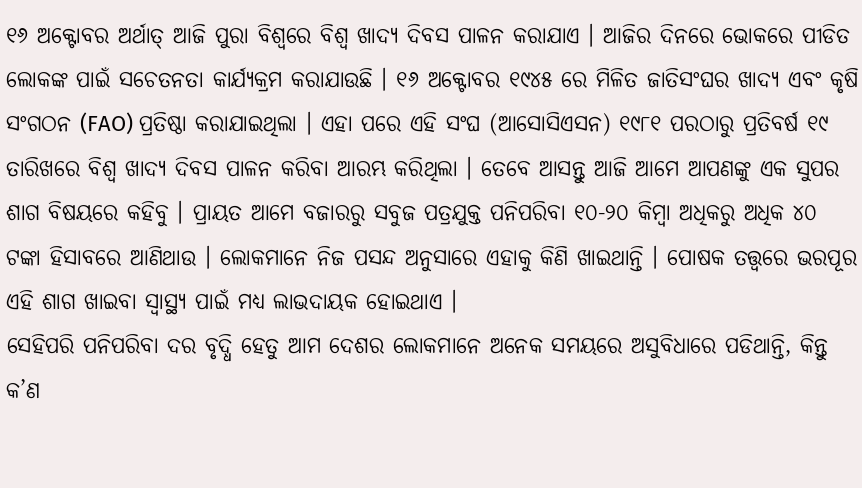୧୬ ଅକ୍ଟୋବର ଅର୍ଥାତ୍ ଆଜି ପୁରା ବିଶ୍ୱରେ ବିଶ୍ୱ ଖାଦ୍ୟ ଦିବସ ପାଳନ କରାଯାଏ । ଆଜିର ଦିନରେ ଭୋକରେ ପୀଡିତ ଲୋକଙ୍କ ପାଇଁ ସଚେତନତା କାର୍ଯ୍ୟକ୍ରମ କରାଯାଉଛି । ୧୬ ଅକ୍ଟୋବର ୧୯୪୫ ରେ ମିଳିତ ଜାତିସଂଘର ଖାଦ୍ୟ ଏବଂ କୃଷି ସଂଗଠନ (FAO) ପ୍ରତିଷ୍ଠା କରାଯାଇଥିଲା । ଏହା ପରେ ଏହି ସଂଘ (ଆସୋସିଏସନ) ୧୯୮୧ ପରଠାରୁ ପ୍ରତିବର୍ଷ ୧୯ ତାରିଖରେ ବିଶ୍ୱ ଖାଦ୍ୟ ଦିବସ ପାଳନ କରିବା ଆରମ୍ଭ କରିଥିଲା । ତେବେ ଆସନ୍ତୁ ଆଜି ଆମେ ଆପଣଙ୍କୁ ଏକ ସୁପର ଶାଗ ବିଷୟରେ କହିବୁ । ପ୍ରାୟତ ଆମେ ବଜାରରୁ ସବୁଜ ପତ୍ରଯୁକ୍ତ ପନିପରିବା ୧୦-୨୦ କିମ୍ବା ଅଧିକରୁ ଅଧିକ ୪୦ ଟଙ୍କା ହିସାବରେ ଆଣିଥାଉ । ଲୋକମାନେ ନିଜ ପସନ୍ଦ ଅନୁସାରେ ଏହାକୁ କିଣି ଖାଇଥାନ୍ତି । ପୋଷକ ତତ୍ତ୍ୱରେ ଭରପୂର ଏହି ଶାଗ ଖାଇବା ସ୍ୱାସ୍ଥ୍ୟ ପାଇଁ ମଧ୍ୟ ଲାଭଦାୟକ ହୋଇଥାଏ ।
ସେହିପରି ପନିପରିବା ଦର ବୃଦ୍ଧି ହେତୁ ଆମ ଦେଶର ଲୋକମାନେ ଅନେକ ସମୟରେ ଅସୁବିଧାରେ ପଡିଥାନ୍ତି, କିନ୍ତୁ କ’ଣ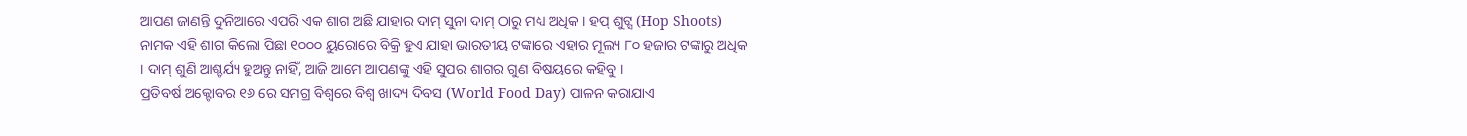ଆପଣ ଜାଣନ୍ତି ଦୁନିଆରେ ଏପରି ଏକ ଶାଗ ଅଛି ଯାହାର ଦାମ୍ ସୁନା ଦାମ୍ ଠାରୁ ମଧ୍ୟ ଅଧିକ । ହପ୍ ଶୁଟ୍ସ (Hop Shoots) ନାମକ ଏହି ଶାଗ କିଲୋ ପିଛା ୧୦୦୦ ୟୁରୋରେ ବିକ୍ରି ହୁଏ ଯାହା ଭାରତୀୟ ଟଙ୍କାରେ ଏହାର ମୂଲ୍ୟ ୮୦ ହଜାର ଟଙ୍କାରୁ ଅଧିକ । ଦାମ୍ ଶୁଣି ଆଶ୍ଚର୍ଯ୍ୟ ହୁଅନ୍ତୁ ନାହିଁ, ଆଜି ଆମେ ଆପଣଙ୍କୁ ଏହି ସୁପର ଶାଗର ଗୁଣ ବିଷୟରେ କହିବୁ ।
ପ୍ରତିବର୍ଷ ଅକ୍ଟୋବର ୧୬ ରେ ସମଗ୍ର ବିଶ୍ୱରେ ବିଶ୍ୱ ଖାଦ୍ୟ ଦିବସ (World Food Day) ପାଳନ କରାଯାଏ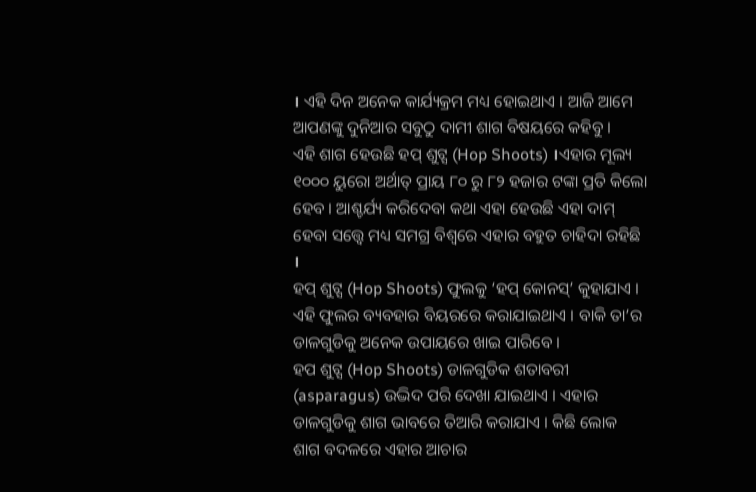। ଏହି ଦିନ ଅନେକ କାର୍ଯ୍ୟକ୍ରମ ମଧ୍ୟ ହୋଇଥାଏ । ଆଜି ଆମେ ଆପଣଙ୍କୁ ଦୁନିଆର ସବୁଠୁ ଦାମୀ ଶାଗ ବିଷୟରେ କହିବୁ ।
ଏହି ଶାଗ ହେଉଛି ହପ୍ ଶୁଟ୍ସ (Hop Shoots) ।ଏହାର ମୂଲ୍ୟ ୧୦୦୦ ୟୁରୋ ଅର୍ଥାତ୍ ପ୍ରାୟ ୮୦ ରୁ ୮୨ ହଜାର ଟଙ୍କା ପ୍ରତି କିଲୋ ହେବ । ଆଶ୍ଚର୍ଯ୍ୟ କରିଦେବା କଥା ଏହା ହେଉଛି ଏହା ଦାମ୍ ହେବା ସତ୍ତ୍ଵେ ମଧ୍ୟ ସମଗ୍ର ବିଶ୍ୱରେ ଏହାର ବହୁତ ଚାହିଦା ରହିଛି ।
ହପ୍ ଶୁଟ୍ସ (Hop Shoots) ଫୁଲକୁ ‘ହପ୍ କୋନସ୍’ କୁହାଯାଏ । ଏହି ଫୁଲର ବ୍ୟବହାର ବିୟରରେ କରାଯାଇଥାଏ । ବାକି ତା’ର ଡାଳଗୁଡିକୁ ଅନେକ ଉପାୟରେ ଖାଇ ପାରିବେ ।
ହପ ଶୁଟ୍ସ (Hop Shoots) ଡାଳଗୁଡିକ ଶତାବରୀ (asparagus) ଉଦ୍ଭିଦ ପରି ଦେଖା ଯାଇଥାଏ । ଏହାର ଡାଳଗୁଡିକୁ ଶାଗ ଭାବରେ ତିଆରି କରାଯାଏ । କିଛି ଲୋକ ଶାଗ ବଦଳରେ ଏହାର ଆଚାର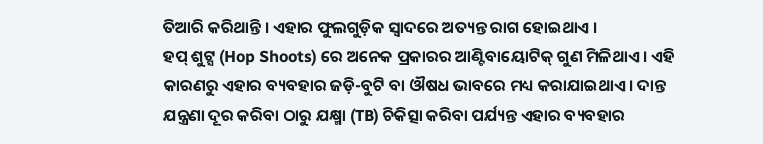ତିଆରି କରିଥାନ୍ତି । ଏହାର ଫୁଲଗୁଡ଼ିକ ସ୍ୱାଦରେ ଅତ୍ୟନ୍ତ ରାଗ ହୋଇଥାଏ ।
ହପ୍ ଶୁଟ୍ସ (Hop Shoots) ରେ ଅନେକ ପ୍ରକାରର ଆଣ୍ଟିବାୟୋଟିକ୍ ଗୁଣ ମିଳିଥାଏ । ଏହି କାରଣରୁ ଏହାର ବ୍ୟବହାର ଜଡ଼ି-ବୁଟି ବା ଔଷଧ ଭାବରେ ମଧ୍ୟ କରାଯାଇଥାଏ । ଦାନ୍ତ ଯନ୍ତ୍ରଣା ଦୂର କରିବା ଠାରୁ ଯକ୍ଷ୍ମା (TB) ଚିକିତ୍ସା କରିବା ପର୍ଯ୍ୟନ୍ତ ଏହାର ବ୍ୟବହାର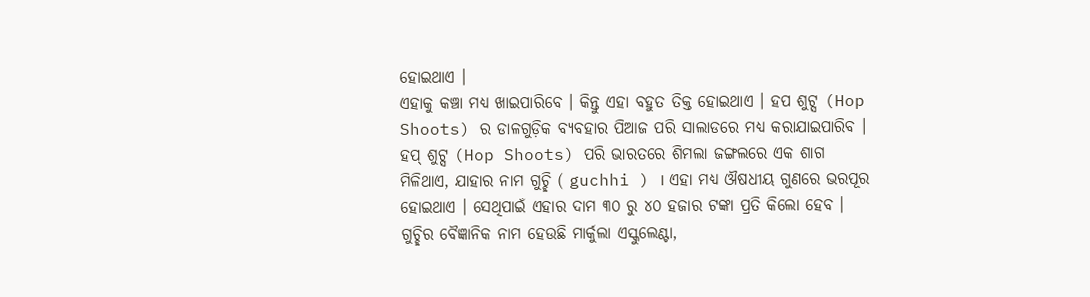ହୋଇଥାଏ ।
ଏହାକୁ କଞ୍ଚା ମଧ୍ୟ ଖାଇପାରିବେ । କିନ୍ତୁ ଏହା ବହୁତ ତିକ୍ତ ହୋଇଥାଏ । ହପ ଶୁଟ୍ସ (Hop Shoots) ର ଡାଳଗୁଡ଼ିକ ବ୍ୟବହାର ପିଆଜ ପରି ସାଲାଡରେ ମଧ୍ୟ କରାଯାଇପାରିବ ।
ହପ୍ ଶୁଟ୍ସ (Hop Shoots) ପରି ଭାରତରେ ଶିମଲା ଜଙ୍ଗଲରେ ଏକ ଶାଗ ମିଳିଥାଏ, ଯାହାର ନାମ ଗୁଚ୍ଛି ( guchhi ) । ଏହା ମଧ୍ୟ ଔଷଧୀୟ ଗୁଣରେ ଭରପୂର ହୋଇଥାଏ । ସେଥିପାଇଁ ଏହାର ଦାମ ୩୦ ରୁ ୪୦ ହଜାର ଟଙ୍କା ପ୍ରତି କିଲୋ ହେବ ।
ଗୁଚ୍ଛିର ବୈଜ୍ଞାନିକ ନାମ ହେଉଛି ମାର୍କୁଲା ଏସ୍କୁଲେଣ୍ଟା,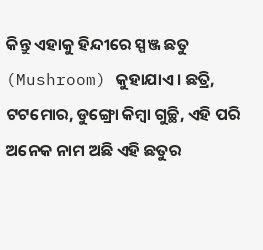କିନ୍ତୁ ଏହାକୁ ହିନ୍ଦୀରେ ସ୍ପଞ୍ଜ ଛତୁ (Mushroom) କୁହାଯାଏ । ଛତ୍ରି, ଟଟମୋର, ଡୁଙ୍ଗ୍ରୋ କିମ୍ବା ଗୁଚ୍ଛି, ଏହି ପରି ଅନେକ ନାମ ଅଛି ଏହି ଛତୁର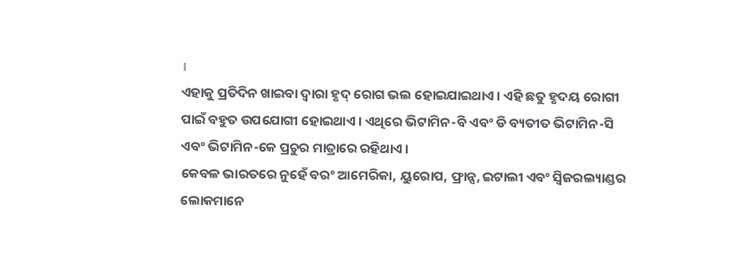।
ଏହାକୁ ପ୍ରତିଦିନ ଖାଇବା ଦ୍ୱାରା ହୃଦ୍ ରୋଗ ଭଲ ହୋଇଯାଇଥାଏ । ଏହି ଛତୁ ହୃଦୟ ରୋଗୀ ପାଇଁ ବହୁତ ଉପଯୋଗୀ ହୋଇଥାଏ । ଏଥିରେ ଭିଟାମିନ-ବି ଏବଂ ଡି ବ୍ୟତୀତ ଭିଟାମିନ-ସି ଏବଂ ଭିଟାମିନ-କେ ପ୍ରଚୁର ମାତ୍ରାରେ ରହିଥାଏ ।
କେବଳ ଭାରତରେ ନୁହେଁ ବରଂ ଆମେରିକା, ୟୁରୋପ, ଫ୍ରାନ୍ସ, ଇଟାଲୀ ଏବଂ ସ୍ୱିଜରଲ୍ୟାଣ୍ଡର ଲୋକମାନେ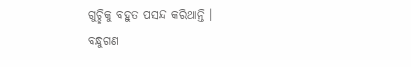ଗୁଚ୍ଛିକୁ ବହୁତ ପସନ୍ଦ କରିଥାନ୍ତି ।
ବନ୍ଧୁଗଣ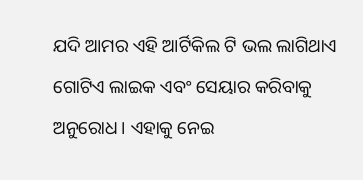ଯଦି ଆମର ଏହି ଆର୍ଟିକିଲ ଟି ଭଲ ଲାଗିଥାଏ ଗୋଟିଏ ଲାଇକ ଏବଂ ସେୟାର କରିବାକୁ ଅନୁରୋଧ। ଏହାକୁ ନେଇ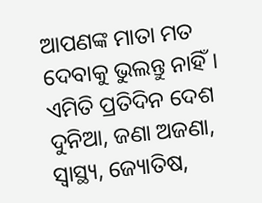ଆପଣଙ୍କ ମାତା ମତ ଦେବାକୁ ଭୁଲନ୍ତୁ ନାହିଁ। ଏମିତି ପ୍ରତିଦିନ ଦେଶ ଦୁନିଆ, ଜଣା ଅଜଣା, ସ୍ବାସ୍ଥ୍ୟ, ଜ୍ୟୋତିଷ,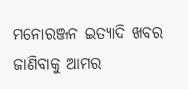ମନୋରଞ୍ଜନ ଇତ୍ୟାଦି ଖବର ଜାଣିବାକୁ ଆମର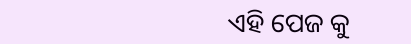ଏହି ପେଜ କୁ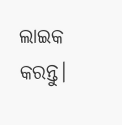ଲାଇକ କରନ୍ତୁ।